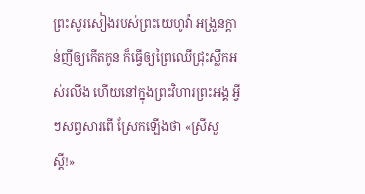ព្រះសូរសៀងរបស់ព្រះយេហូវ៉ា អង្រួនក្តាន់ញីឲ្យកើតកូន ក៏ធ្វើឲ្យព្រៃឈើជ្រុះស្លឹកអស់រលីង ហើយនៅក្នុងព្រះវិហារព្រះអង្គ អ្វីៗសព្វសារពើ ស្រែកឡើងថា «ស្រីសួស្ដី!»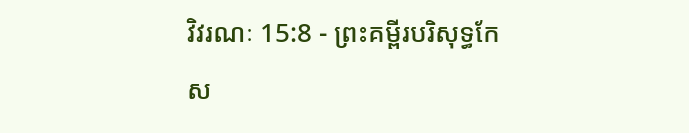វិវរណៈ 15:8 - ព្រះគម្ពីរបរិសុទ្ធកែស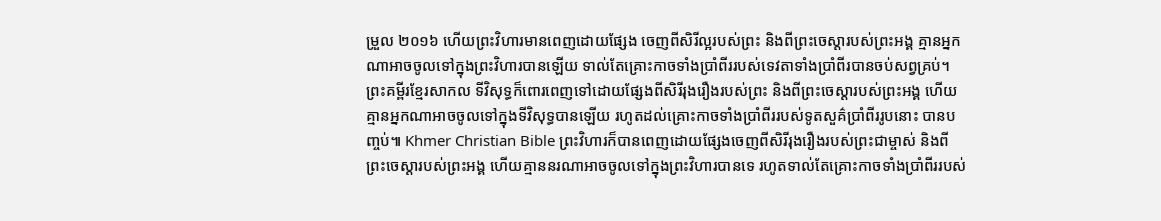ម្រួល ២០១៦ ហើយព្រះវិហារមានពេញដោយផ្សែង ចេញពីសិរីល្អរបស់ព្រះ និងពីព្រះចេស្តារបស់ព្រះអង្គ គ្មានអ្នកណាអាចចូលទៅក្នុងព្រះវិហារបានឡើយ ទាល់តែគ្រោះកាចទាំងប្រាំពីររបស់ទេវតាទាំងប្រាំពីរបានចប់សព្វគ្រប់។ ព្រះគម្ពីរខ្មែរសាកល ទីវិសុទ្ធក៏ពោរពេញទៅដោយផ្សែងពីសិរីរុងរឿងរបស់ព្រះ និងពីព្រះចេស្ដារបស់ព្រះអង្គ ហើយគ្មានអ្នកណាអាចចូលទៅក្នុងទីវិសុទ្ធបានឡើយ រហូតដល់គ្រោះកាចទាំងប្រាំពីររបស់ទូតសួគ៌ប្រាំពីររូបនោះ បានបញ្ចប់៕ Khmer Christian Bible ព្រះវិហារក៏បានពេញដោយផ្សែងចេញពីសិរីរុងរឿងរបស់ព្រះជាម្ចាស់ និងពីព្រះចេស្ដារបស់ព្រះអង្គ ហើយគ្មាននរណាអាចចូលទៅក្នុងព្រះវិហារបានទេ រហូតទាល់តែគ្រោះកាចទាំងប្រាំពីររបស់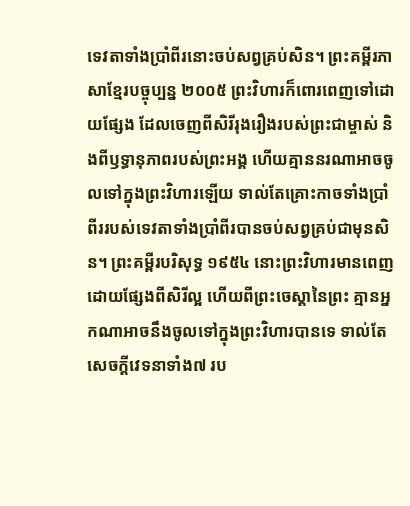ទេវតាទាំងប្រាំពីរនោះចប់សព្វគ្រប់សិន។ ព្រះគម្ពីរភាសាខ្មែរបច្ចុប្បន្ន ២០០៥ ព្រះវិហារក៏ពោរពេញទៅដោយផ្សែង ដែលចេញពីសិរីរុងរឿងរបស់ព្រះជាម្ចាស់ និងពីឫទ្ធានុភាពរបស់ព្រះអង្គ ហើយគ្មាននរណាអាចចូលទៅក្នុងព្រះវិហារឡើយ ទាល់តែគ្រោះកាចទាំងប្រាំពីររបស់ទេវតាទាំងប្រាំពីរបានចប់សព្វគ្រប់ជាមុនសិន។ ព្រះគម្ពីរបរិសុទ្ធ ១៩៥៤ នោះព្រះវិហារមានពេញដោយផ្សែងពីសិរីល្អ ហើយពីព្រះចេស្តានៃព្រះ គ្មានអ្នកណាអាចនឹងចូលទៅក្នុងព្រះវិហារបានទេ ទាល់តែសេចក្ដីវេទនាទាំង៧ រប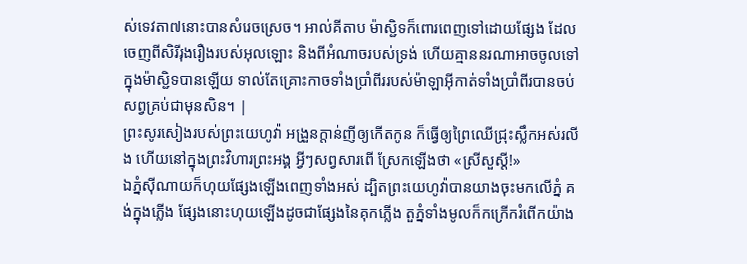ស់ទេវតា៧នោះបានសំរេចស្រេច។ អាល់គីតាប ម៉ាស្ជិទក៏ពោរពេញទៅដោយផ្សែង ដែលចេញពីសិរីរុងរឿងរបស់អុលឡោះ និងពីអំណាចរបស់ទ្រង់ ហើយគ្មាននរណាអាចចូលទៅក្នុងម៉ាស្ជិទបានឡើយ ទាល់តែគ្រោះកាចទាំងប្រាំពីររបស់ម៉ាឡាអ៊ីកាត់ទាំងប្រាំពីរបានចប់សព្វគ្រប់ជាមុនសិន។ |
ព្រះសូរសៀងរបស់ព្រះយេហូវ៉ា អង្រួនក្តាន់ញីឲ្យកើតកូន ក៏ធ្វើឲ្យព្រៃឈើជ្រុះស្លឹកអស់រលីង ហើយនៅក្នុងព្រះវិហារព្រះអង្គ អ្វីៗសព្វសារពើ ស្រែកឡើងថា «ស្រីសួស្ដី!»
ឯភ្នំស៊ីណាយក៏ហុយផ្សែងឡើងពេញទាំងអស់ ដ្បិតព្រះយេហូវ៉ាបានយាងចុះមកលើភ្នំ គង់ក្នុងភ្លើង ផ្សែងនោះហុយឡើងដូចជាផ្សែងនៃគុកភ្លើង តួភ្នំទាំងមូលក៏កក្រើករំពើកយ៉ាង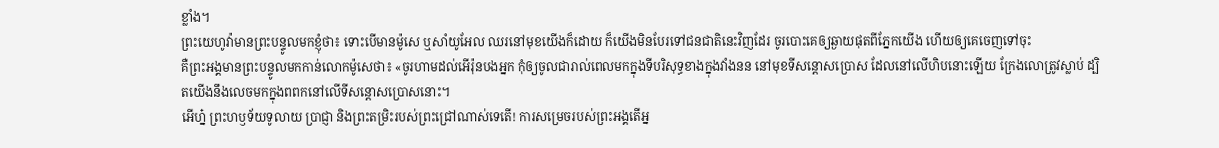ខ្លាំង។
ព្រះយេហូវ៉ាមានព្រះបន្ទូលមកខ្ញុំថា៖ ទោះបើមានម៉ូសេ ឬសាំយូអែល ឈរនៅមុខយើងក៏ដោយ ក៏យើងមិនបែរទៅជនជាតិនេះវិញដែរ ចូរបោះគេឲ្យឆ្ងាយផុតពីភ្នែកយើង ហើយឲ្យគេចេញទៅចុះ
គឺព្រះអង្គមានព្រះបន្ទូលមកកាន់លោកម៉ូសេថា៖ «ចូរហាមដល់អើរ៉ុនបងអ្នក កុំឲ្យចូលជារាល់ពេលមកក្នុងទីបរិសុទ្ធខាងក្នុងវាំងនន នៅមុខទីសន្តោសប្រោស ដែលនៅលើហិបនោះឡើយ ក្រែងលោត្រូវស្លាប់ ដ្បិតយើងនឹងលេចមកក្នុងពពកនៅលើទីសន្តោសប្រោសនោះ។
អើហ្ន៎ ព្រះហឫទ័យទូលាយ ប្រាជ្ញា និងព្រះតម្រិះរបស់ព្រះជ្រៅណាស់ទេតើ! ការសម្រេចរបស់ព្រះអង្គតើអ្ន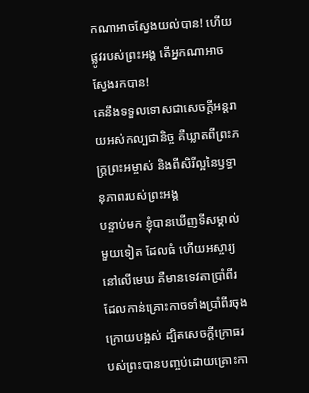កណាអាចស្វែងយល់បាន! ហើយផ្លូវរបស់ព្រះអង្គ តើអ្នកណាអាចស្វែងរកបាន!
គេនឹងទទួលទោសជាសេចក្ដីអន្តរាយអស់កល្បជានិច្ច គឺឃ្លាតពីព្រះភក្ត្រព្រះអម្ចាស់ និងពីសិរីល្អនៃឫទ្ធានុភាពរបស់ព្រះអង្គ
បន្ទាប់មក ខ្ញុំបានឃើញទីសម្គាល់មួយទៀត ដែលធំ ហើយអស្ចារ្យនៅលើមេឃ គឺមានទេវតាប្រាំពីរ ដែលកាន់គ្រោះកាចទាំងប្រាំពីរចុងក្រោយបង្អស់ ដ្បិតសេចក្ដីក្រោធរបស់ព្រះបានបញ្ចប់ដោយគ្រោះកា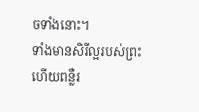ចទាំងនោះ។
ទាំងមានសិរីល្អរបស់ព្រះ ហើយពន្លឺរ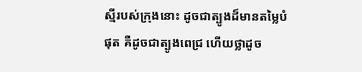ស្មីរបស់ក្រុងនោះ ដូចជាត្បូងដ៏មានតម្លៃបំផុត គឺដូចជាត្បូងពេជ្រ ហើយថ្លាដូច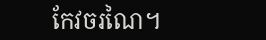កែវចរណៃ។